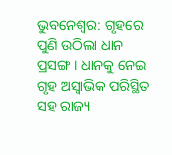ଭୁବନେଶ୍ବର: ଗୃହରେ ପୁଣି ଉଠିଲା ଧାନ ପ୍ରସଙ୍ଗ । ଧାନକୁ ନେଇ ଗୃହ ଅସ୍ବାଭିକ ପରିସ୍ଥିତ ସହ ରାଜ୍ୟ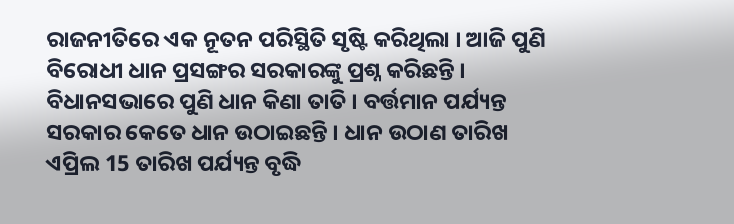ରାଜନୀତିରେ ଏକ ନୂତନ ପରିସ୍ଥିତି ସୃଷ୍ଟି କରିଥିଲା । ଆଜି ପୁଣି ବିରୋଧୀ ଧାନ ପ୍ରସଙ୍ଗର ସରକାରଙ୍କୁ ପ୍ରଶ୍ନ କରିଛନ୍ତି ।
ବିଧାନସଭାରେ ପୁଣି ଧାନ କିଣା ତାତି । ବର୍ତ୍ତମାନ ପର୍ଯ୍ୟନ୍ତ ସରକାର କେତେ ଧାନ ଉଠାଇଛନ୍ତି । ଧାନ ଉଠାଣ ତାରିଖ ଏପ୍ରିଲ 15 ତାରିଖ ପର୍ଯ୍ୟନ୍ତ ବୃଦ୍ଧି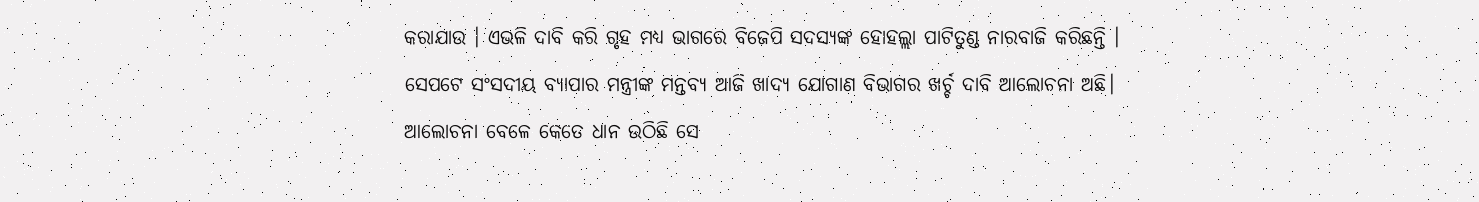କରାଯାଉ । ଏଭଳି ଦାବି କରି ଗୃହ ମଧ୍ୟ ଭାଗରେ ବିଜେପି ସଦସ୍ୟଙ୍କ ହୋହଲ୍ଲା ପାଟିତୁଣ୍ଡ ନାରବାଜି କରିଛନ୍ତି । ସେପଟେ ସଂସଦୀୟ ବ୍ୟାପାର ମନ୍ତ୍ରୀଙ୍କ ମନ୍ତବ୍ୟ ଆଜି ଖାଦ୍ୟ ଯୋଗାଣ ବିଭାଗର ଖର୍ଚ୍ଚ ଦାବି ଆଲୋଚନା ଅଛି। ଆଲୋଚନା ବେଳେ କେତେ ଧାନ ଉଠିଛି ସେ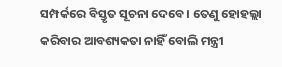ସମ୍ପର୍କରେ ବିସ୍ତୃତ ସୂଚନା ଦେବେ। ତେଣୁ ହୋହଲ୍ଲା କରିବାର ଆବଶ୍ୟକତା ନାହିଁ ବୋଲି ମନ୍ତ୍ରୀ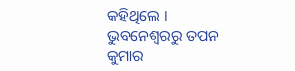କହିଥିଲେ ।
ଭୁବନେଶ୍ବରରୁ ତପନ କୁମାର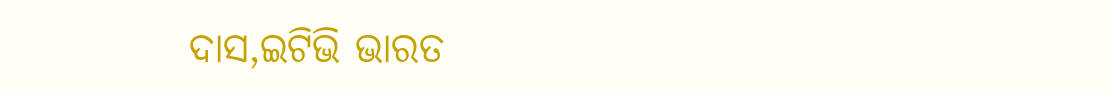ଦାସ,ଇଟିଭି ଭାରତ